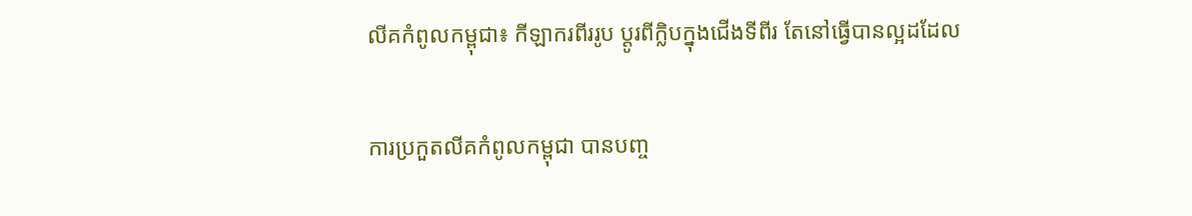លីគកំពូលកម្ពុជា៖ កីឡាករពីររូប ប្តូរពីក្លិបក្នុងជើងទីពីរ តែនៅធ្វើបានល្អដដែល

ការប្រកួតលីគកំពូលកម្ពុជា បានបញ្ច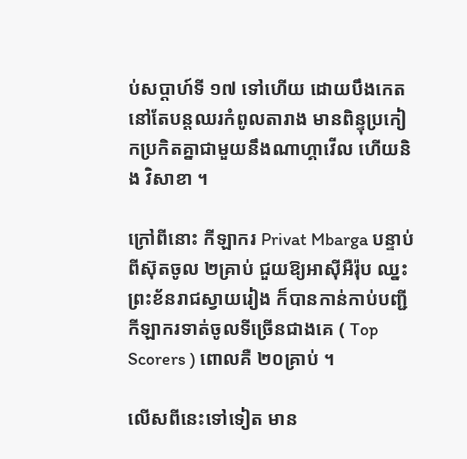ប់សប្តាហ៍ទី ១៧ ទៅហើយ ដោយបឹងកេត នៅតែបន្តឈរកំពូលតារាង មានពិន្ទុប្រកៀកប្រកិតគ្នាជាមួយនឹងណាហ្គាវើល ហើយនិង វិសាខា ។

ក្រៅពីនោះ កីឡាករ Privat Mbarga បន្ទាប់ពីស៊ុតចូល ២គ្រាប់ ជួយឱ្យអាស៊ីអឺរ៉ុប ឈ្នះព្រះខ័នរាជស្វាយរៀង ក៏បានកាន់កាប់បញ្ជីកីឡាករទាត់ចូលទីច្រើនជាងគេ ( Top Scorers ) ពោលគឺ ២០គ្រាប់ ។

លើសពីនេះទៅទៀត មាន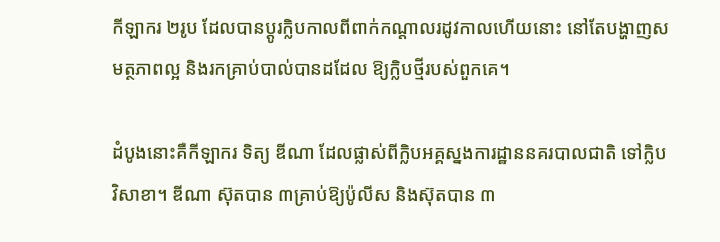កីឡាករ ២រូប ដែលបានប្តូរក្លិបកាលពីពាក់កណ្តាលរដូវកាលហើយនោះ នៅតែបង្ហាញសមត្ថភាពល្អ និងរកគ្រាប់បាល់បានដដែល ឱ្យក្លិបថ្មីរបស់ពួកគេ។

ដំបូងនោះគឺកីឡាករ ទិត្យ ឌីណា ដែលផ្លាស់ពីក្លិបអគ្គស្នងការដ្ឋាននគរបាលជាតិ ទៅក្លិប វិសាខា។ ឌីណា ស៊ុតបាន ៣គ្រាប់ឱ្យប៉ូលីស និងស៊ុតបាន ៣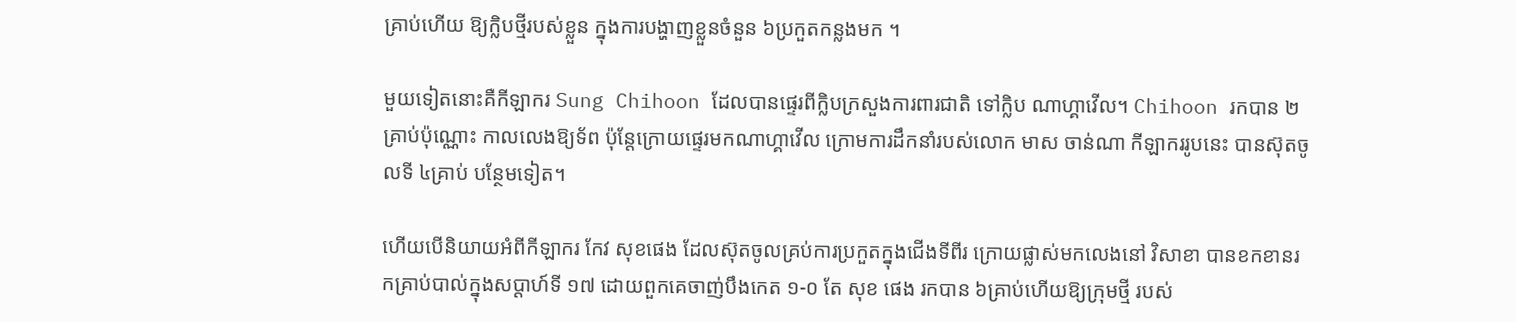គ្រាប់ហើយ ឱ្យក្លិបថ្មីរបស់ខ្លួន ក្នុងការបង្ហាញខ្លួនចំនួន ៦ប្រកួតកន្លងមក ។

មួយទៀតនោះគឺកីឡាករ Sung Chihoon ដែលបានផ្ទេរពីក្លិបក្រសួងការពារជាតិ ទៅក្លិប ណាហ្គាវើល។ Chihoon រកបាន ២គ្រាប់ប៉ុណ្ណោះ កាលលេងឱ្យទ័ព ប៉ុន្តែក្រោយផ្ទេរមកណាហ្គាវើល ក្រោមការដឹកនាំរបស់លោក មាស ចាន់ណា កីឡាកររូបនេះ បានស៊ុតចូលទី ៤គ្រាប់ បន្ថែមទៀត។

ហើយបើនិយាយអំពីកីឡាករ កែវ សុខផេង ដែលស៊ុតចូលគ្រប់ការប្រកួតក្នុងជើងទីពីរ ក្រោយផ្លាស់មកលេងនៅ វិសាខា បានខកខានរកគ្រាប់បាល់ក្នុងសប្តាហ៍ទី ១៧ ដោយពួកគេចាញ់បឹងកេត ១-០ តែ សុខ ផេង រកបាន ៦គ្រាប់ហើយឱ្យក្រុមថ្មី របស់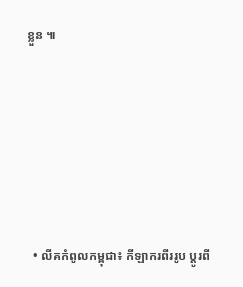ខ្លួន ៕









  • លីគកំពូលកម្ពុជា៖ កីឡាករពីររូប ប្តូរពី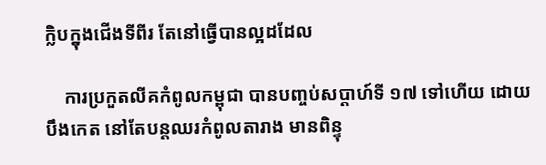ក្លិបក្នុងជើងទីពីរ តែនៅធ្វើបានល្អដដែល

    ការប្រកួតលីគកំពូលកម្ពុជា បានបញ្ចប់សប្តាហ៍ទី ១៧ ទៅហើយ ដោយបឹងកេត នៅតែបន្តឈរកំពូលតារាង មានពិន្ទុ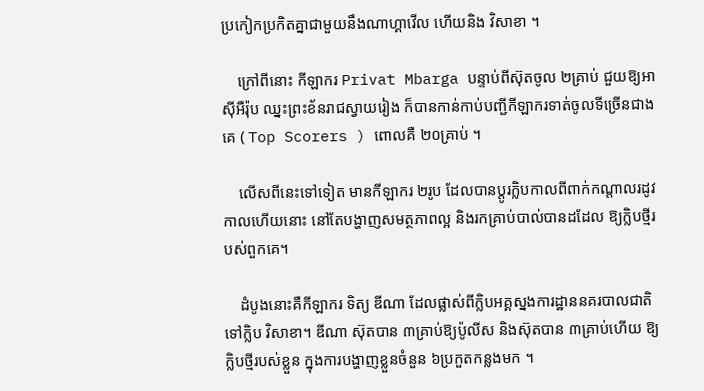ប្រកៀកប្រកិតគ្នាជាមួយនឹងណាហ្គាវើល ហើយនិង វិសាខា ។

    ក្រៅពីនោះ កីឡាករ Privat Mbarga បន្ទាប់ពីស៊ុតចូល ២គ្រាប់ ជួយឱ្យអាស៊ីអឺរ៉ុប ឈ្នះព្រះខ័នរាជស្វាយរៀង ក៏បានកាន់កាប់បញ្ជីកីឡាករទាត់ចូលទីច្រើនជាងគេ ( Top Scorers ) ពោលគឺ ២០គ្រាប់ ។

    លើសពីនេះទៅទៀត មានកីឡាករ ២រូប ដែលបានប្តូរក្លិបកាលពីពាក់កណ្តាលរដូវកាលហើយនោះ នៅតែបង្ហាញសមត្ថភាពល្អ និងរកគ្រាប់បាល់បានដដែល ឱ្យក្លិបថ្មីរបស់ពួកគេ។

    ដំបូងនោះគឺកីឡាករ ទិត្យ ឌីណា ដែលផ្លាស់ពីក្លិបអគ្គស្នងការដ្ឋាននគរបាលជាតិ ទៅក្លិប វិសាខា។ ឌីណា ស៊ុតបាន ៣គ្រាប់ឱ្យប៉ូលីស និងស៊ុតបាន ៣គ្រាប់ហើយ ឱ្យក្លិបថ្មីរបស់ខ្លួន ក្នុងការបង្ហាញខ្លួនចំនួន ៦ប្រកួតកន្លងមក ។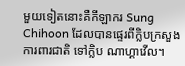មួយទៀតនោះគឺកីឡាករ Sung Chihoon ដែលបានផ្ទេរពីក្លិបក្រសួងការពារជាតិ ទៅក្លិប ណាហ្គាវើល។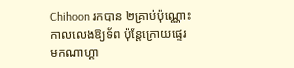Chihoon រកបាន ២គ្រាប់ប៉ុណ្ណោះ កាលលេងឱ្យទ័ព ប៉ុន្តែក្រោយផ្ទេរមកណាហ្គា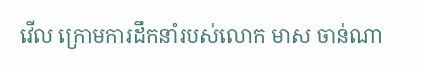វើល ក្រោមការដឹកនាំរបស់លោក មាស ចាន់ណា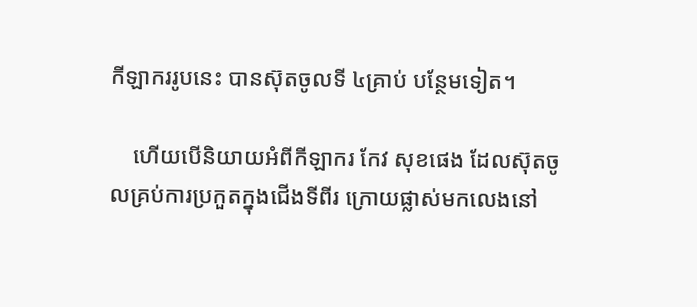កីឡាកររូបនេះ បានស៊ុតចូលទី ៤គ្រាប់ បន្ថែមទៀត។

    ហើយបើនិយាយអំពីកីឡាករ កែវ សុខផេង ដែលស៊ុតចូលគ្រប់ការប្រកួតក្នុងជើងទីពីរ ក្រោយផ្លាស់មកលេងនៅ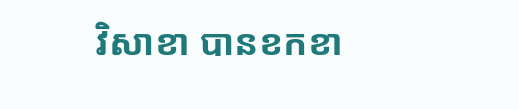វិសាខា បានខកខា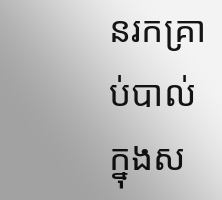នរកគ្រាប់បាល់ក្នុងស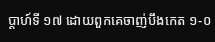ប្តាហ៍ទី ១៧ ដោយពួកគេចាញ់បឹងកេត ១-០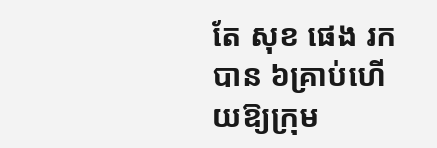តែ សុខ ផេង រកបាន ៦គ្រាប់ហើយឱ្យក្រុម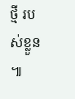ថ្មី របស់ខ្លួន ៕